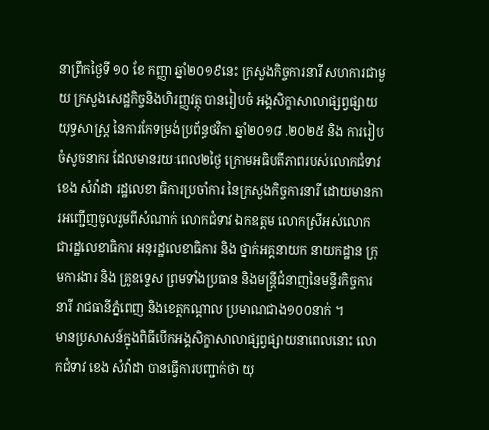នាព្រឹកថ្ងៃទី ១០ ខែ កញ្ញា ឆ្នាំ២០១៩នេះ ក្រសួងកិច្ចការនារី សហការជាមួយ ក្រសួងសេដ្ឋកិច្ចនិងហិរញ្ញវត្ថុ បានរៀបចំ អង្គសិក្ខាសាលាផ្សព្វផ្សាយយុទ្ធសាស្ត្រ នៃការកែទម្រង់ប្រព័ន្ធថវិកា ឆ្នាំ២០១៨ .២០២៥ និង ការរៀបចំសូចនាករ ដែលមានរយៈពេល២ថ្ងៃ ក្រោមអធិបតីភាពរបស់លោកជំទាវ ខេង សំវ៉ាដា រដ្ឋលេខា ធិការប្រចាំការ នៃក្រសួងកិច្ចការនារី ដោយមានការអញ្ជើញចូលរួមពីសំណាក់ លោកជំទាវ ឯកឧត្តម លោកស្រីអស់លោក ជារដ្ឋលេខាធិការ អនុរដ្ឋលេខាធិការ និង ថ្នាក់អគ្គនាយក នាយកដ្ឋាន ក្រុមការងារ និង គ្រូឧទេ្ទស ព្រមទាំងប្រធាន និងមន្ត្រីជំនាញនៃមន្ទីរកិច្ចការនារី រាជធានីភ្នំពេញ និងខេត្តកណ្តាល ប្រមាណជាង១០០នាក់ ។
មានប្រសាសន៍ក្នុងពិធីបើកអង្គសិក្ខាសាលាផ្សព្វផ្សាយនាពេលនោះ លោកជំទាវ ខេង សំវ៉ាដា បានធ្វើការបញ្ជាក់ថា យុ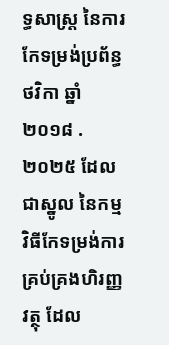ទ្ធសាស្ត្រ នៃការកែទម្រង់ប្រព័ន្ធថវិកា ឆ្នាំ២០១៨ .២០២៥ ដែលជាស្នូល នៃកម្មវិធីកែទម្រង់ការគ្រប់គ្រងហិរញ្ញវត្ថុ ដែល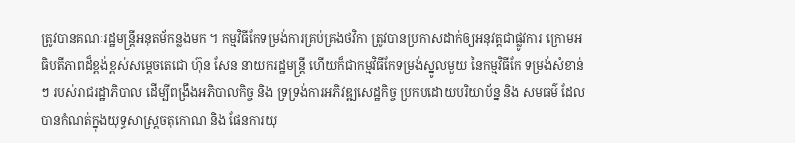ត្រូវបានគណៈរដ្ឋមន្ត្រីអនុតម័កន្លងមក ។ កម្មវិធីកែទម្រង់ការគ្រប់គ្រងថវិកា ត្រូវបានប្រកាសដាក់ឲ្យអនុវត្តជាផ្លូវការ ក្រោមអធិបតីភាពដ៏ខ្ពង់ខ្ពស់សម្តេចតេជោ ហ៊ុន សែន នាយករដ្ឋមន្ត្រី ហើយក៏ជាកម្មវិធីកែទម្រង់ស្នូលមួយ នៃកម្មវិធីកែ ទម្រង់សំខាន់ៗ របស់រាជរដ្ឋាភិបាល ដើម្បីពង្រឹងអភិបាលកិច្ច និង ទ្រទ្រង់ការអភិវឌ្ឍសេដ្ឋកិច្ច ប្រកបដោយបរិយាប័ន្ន និង សមធម៌ ដែលបានកំណត់ក្នុងយុទ្ធសាស្ត្រចតុកោណ និង ផែនការយុ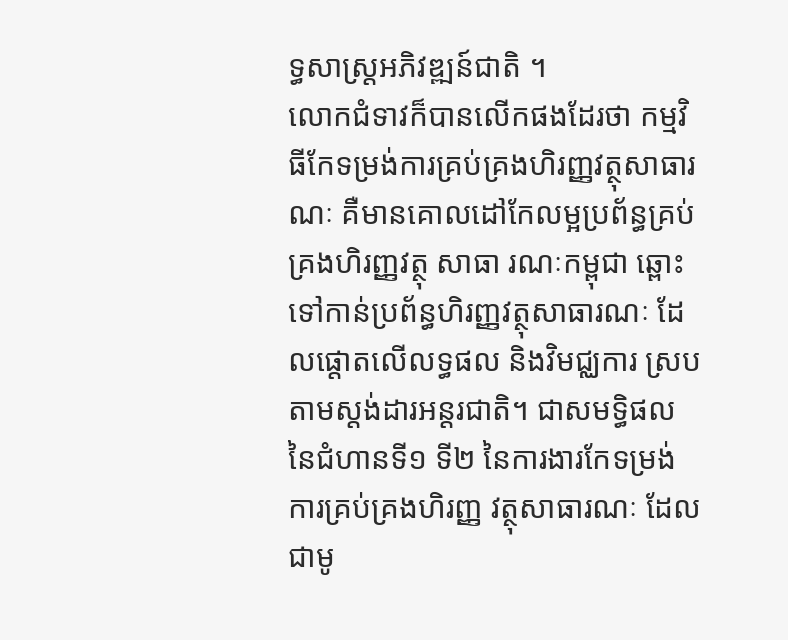ទ្ធសាស្ត្រអភិវឌ្ឍន៍ជាតិ ។
លោកជំទាវក៏បានលើកផងដែរថា កម្មវិធីកែទម្រង់ការគ្រប់គ្រងហិរញ្ញវត្ថុសាធារណៈ គឺមានគោលដៅកែលម្អប្រព័ន្ធគ្រប់គ្រងហិរញ្ញវត្ថុ សាធា រណៈកម្ពុជា ឆ្ពោះទៅកាន់ប្រព័ន្ធហិរញ្ញវត្ថុសាធារណៈ ដែលផ្តោតលើលទ្ធផល និងវិមជ្ឈការ ស្របតាមស្តង់ដារអន្តរជាតិ។ ជាសមទ្ធិផលនៃជំហានទី១ ទី២ នៃការងារកែទម្រង់ការគ្រប់គ្រងហិរញ្ញ វត្ថុសាធារណៈ ដែលជាមូ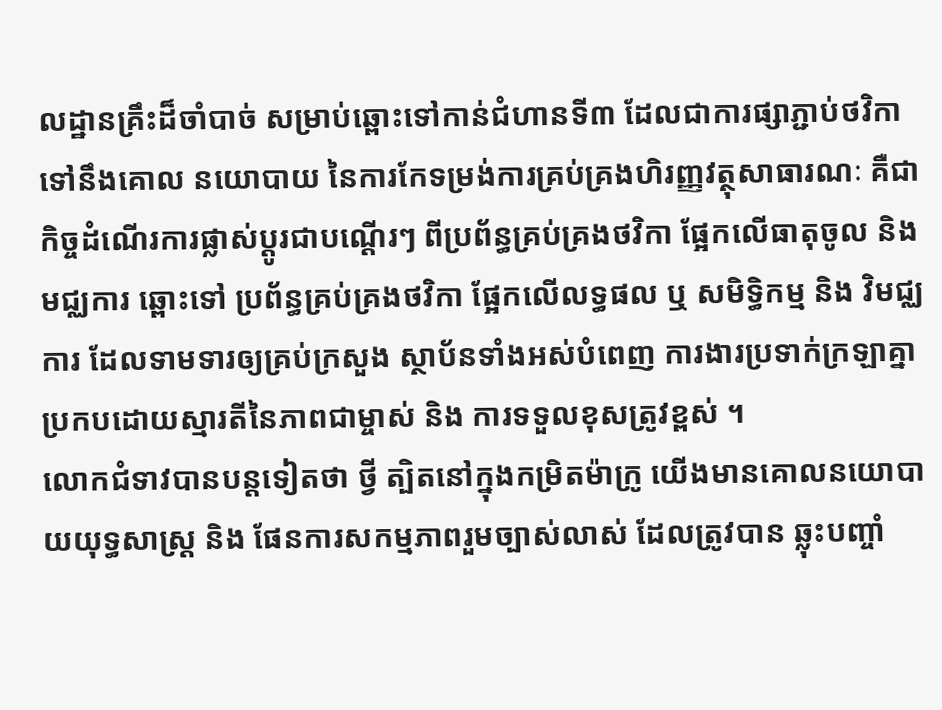លដ្ឋានគ្រឹះដ៏ចាំបាច់ សម្រាប់ឆ្ពោះទៅកាន់ជំហានទី៣ ដែលជាការផ្សាភ្ជាប់ថវិកាទៅនឹងគោល នយោបាយ នៃការកែទម្រង់ការគ្រប់គ្រងហិរញ្ញវត្ថុសាធារណៈ គឺជាកិច្ចដំណើរការផ្លាស់ប្តូរជាបណ្តើរៗ ពីប្រព័ន្ធគ្រប់គ្រងថវិកា ផ្អែកលើធាតុចូល និង មជ្ឈការ ឆ្ពោះទៅ ប្រព័ន្ធគ្រប់គ្រងថវិកា ផ្អែកលើលទ្ធផល ឬ សមិទ្ធិកម្ម និង វិមជ្ឈការ ដែលទាមទារឲ្យគ្រប់ក្រសួង ស្ថាប័នទាំងអស់បំពេញ ការងារប្រទាក់ក្រឡាគ្នា ប្រកបដោយស្មារតីនៃភាពជាម្ចាស់ និង ការទទួលខុសត្រូវខ្ពស់ ។
លោកជំទាវបានបន្តទៀតថា ថ្វី ត្បិតនៅក្នុងកម្រិតម៉ាក្រូ យើងមានគោលនយោបាយយុទ្ធសាស្ត្រ និង ផែនការសកម្មភាពរួមច្បាស់លាស់ ដែលត្រូវបាន ឆ្លុះបញ្ចាំ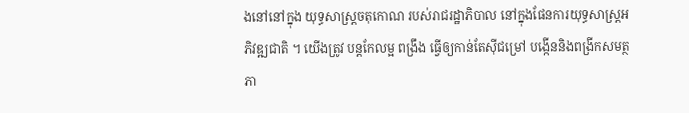ងនៅនៅក្នុង យុទ្ធសាស្ត្រចតុកោណ របស់រាជរដ្ឋាភិបាល នៅក្នុងផែនការយុទ្ធសាស្ត្រអភិវឌ្ឍជាតិ ។ យើងត្រូវ បន្តកែលម្អ ពង្រឹង ធ្វើឲ្យកាន់តែស៊ីជម្រៅ បង្កើននិងពង្រីកសមត្ថភា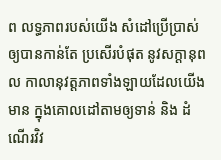ព លទ្ធភាពរបស់យើង សំដៅប្រើប្រាស់ឲ្យបានកាន់តែ ប្រសើរបំផុត នូវសក្តានុពល កាលានុវត្តភាពទាំងឡាយដែលយើងមាន ក្នុងគោលដៅតាមឲ្យទាន់ និង ដំណើរវិវ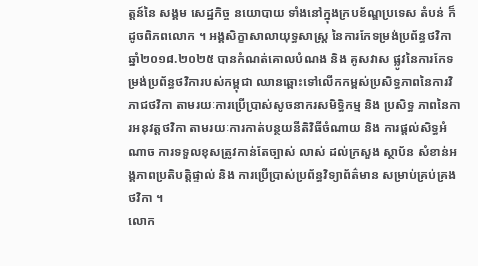ត្តន៍នៃ សង្គម សេដ្ឋកិច្ច នយោបាយ ទាំងនៅក្នុងក្របខ័ណ្ឌប្រទេស តំបន់ ក៏ដូចពិភពលោក ។ អង្គសិក្ខាសាលាយុទ្ធសាស្ត្រ នៃការកែទម្រង់ប្រព័ន្ធថវិកាឆ្នាំ២០១៨.២០២៥ បានកំណត់គោលបំណង និង គូសវាស ផ្លូវនៃការកែទម្រង់ប្រព័ន្ធថវិការបស់កម្ពុជា ឈានឆ្ពោះទៅលើកកម្ពស់ប្រសិទ្ធភាពនៃការវិភាជថវិកា តាមរយៈការប្រើប្រាស់សូចនាករសមិទ្ធិកម្ម និង ប្រសិទ្ធ ភាពនៃការអនុវត្តថវិកា តាមរយៈការកាត់បន្ថយនីតិវិធីចំណាយ និង ការផ្តល់សិទ្ធអំណាច ការទទួលខុសត្រូវកាន់តែច្បាស់ លាស់ ដល់ក្រសួង ស្ថាប័ន សំខាន់អង្គភាពប្រតិបត្តិផ្ទាល់ និង ការប្រើប្រាស់ប្រព័ន្ធវិទ្យាព័ត៌មាន សម្រាប់គ្រប់គ្រងថវិកា ។
លោក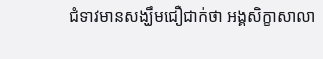ជំទាវមានសង្ឃឹមជឿជាក់ថា អង្គសិក្ខាសាលា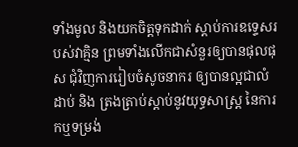ទាំងមូល និងយកចិត្តទុកដាក់ ស្តាប់ការឧទ្ទេសរបស់វាគ្មិន ព្រមទាំងលើកជាសំនួរឲ្យបានផុលផុស ជុំវិញការរៀបចំសូចនាករ ឲ្យបានល្អជាលំដាប់ និង ត្រងត្រាប់ស្តាប់នូវយុទ្ធសាស្ត្រ នៃការកឬទម្រង់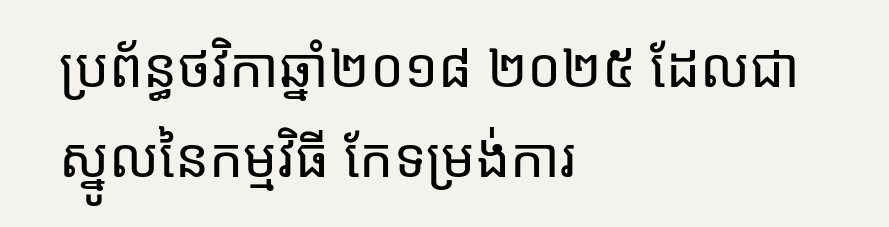ប្រព័ន្ធថវិកាឆ្នាំ២០១៨ ២០២៥ ដែលជាស្នូលនៃកម្មវិធី កែទម្រង់ការ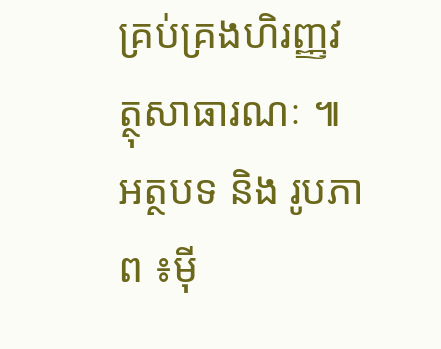គ្រប់គ្រងហិរញ្ញវត្ថុសាធារណៈ ៕
អត្ថបទ និង រូបភាព ៖ម៉ី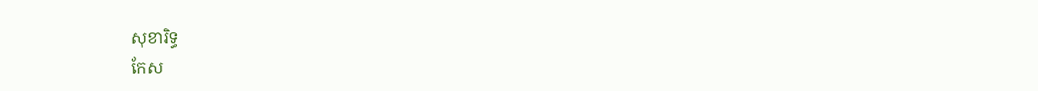សុខារិទ្ធ
កែស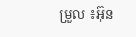ម្រួល ៖អ៊ុន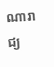ណារាជ្យ